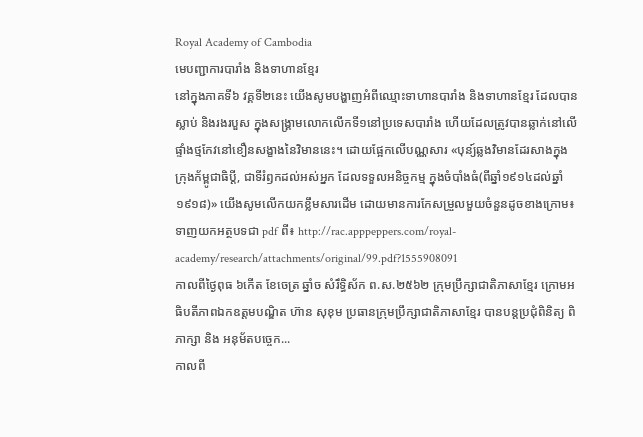Royal Academy of Cambodia
មេបញ្ជាការបារាំង និងទាហានខ្មែរ
នៅក្នុងភាគទី៦ វគ្គទី២នេះ យើងសូមបង្ហាញអំពីឈ្មោះទាហានបារាំង និងទាហានខ្មែរ ដែលបានស្លាប់ និងរងរបួស ក្នុងសង្គ្រាមលោកលើកទី១នៅប្រទេសបារាំង ហើយដែលត្រូវបានឆ្លាក់នៅលើផ្ទាំងថ្មកែវនៅខឿនសង្ខាងនៃវិមាននេះ។ ដោយផ្អែកលើបណ្ណសារ «បុន្យ៍ឆ្លងវិមានដែរសាងក្នុងក្រុងក័ម្ពូជាធិប្តី, ជាទីរំឭកដល់អស់អ្នក ដែលទទួលអនិច្ចកម្ម ក្នុងចំបាំងធំ(ពីឆ្នាំ១៩១៤ដល់ឆ្នាំ១៩១៨)» យើងសូមលើកយកខ្លឹមសារដើម ដោយមានការកែសម្រួលមួយចំនួនដូចខាងក្រោម៖
ទាញយកអត្ថបទជា pdf ពី៖ http://rac.apppeppers.com/royal-academy/research/attachments/original/99.pdf?1555908091
កាលពីថ្ងៃពុធ ៦កេីត ខែចេត្រ ឆ្នាំច សំរឹទ្ធិស័ក ព.ស.២៥៦២ ក្រុមប្រឹក្សាជាតិភាសាខ្មែរ ក្រោមអធិបតីភាពឯកឧត្តមបណ្ឌិត ហ៊ាន សុខុម ប្រធានក្រុមប្រឹក្សាជាតិភាសាខ្មែរ បានបន្តប្រជុំពិនិត្យ ពិភាក្សា និង អនុម័តបច្ចេក...
កាលពី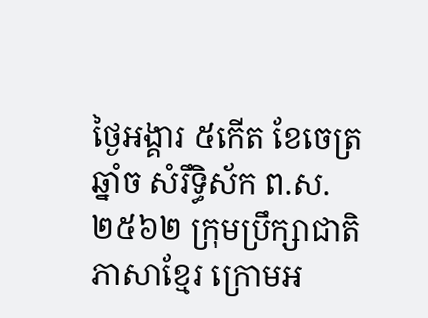ថ្ងៃអង្គារ ៥កេីត ខែចេត្រ ឆ្នាំច សំរឹទ្ធិស័ក ព.ស.២៥៦២ ក្រុមប្រឹក្សាជាតិភាសាខ្មែរ ក្រោមអ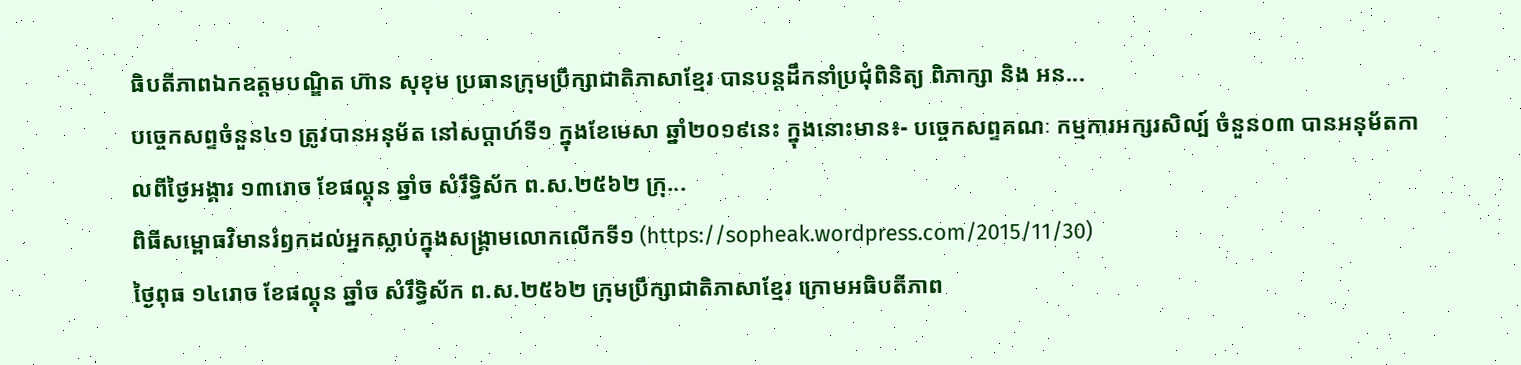ធិបតីភាពឯកឧត្តមបណ្ឌិត ហ៊ាន សុខុម ប្រធានក្រុមប្រឹក្សាជាតិភាសាខ្មែរ បានបន្តដឹកនាំប្រជុំពិនិត្យ ពិភាក្សា និង អន...
បច្ចេកសព្ទចំនួន៤១ ត្រូវបានអនុម័ត នៅសប្តាហ៍ទី១ ក្នុងខែមេសា ឆ្នាំ២០១៩នេះ ក្នុងនោះមាន៖- បច្ចេកសព្ទគណៈ កម្មការអក្សរសិល្ប៍ ចំនួន០៣ បានអនុម័តកាលពីថ្ងៃអង្គារ ១៣រោច ខែផល្គុន ឆ្នាំច សំរឹទ្ធិស័ក ព.ស.២៥៦២ ក្រុ...
ពិធីសម្ពោធវិមានរំឭកដល់អ្នកស្លាប់ក្នុងសង្គ្រាមលោកលើកទី១ (https://sopheak.wordpress.com/2015/11/30)
ថ្ងៃពុធ ១៤រោច ខែផល្គុន ឆ្នាំច សំរឹទ្ធិស័ក ព.ស.២៥៦២ ក្រុមប្រឹក្សាជាតិភាសាខ្មែរ ក្រោមអធិបតីភាព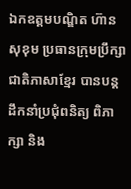ឯកឧត្តមបណ្ឌិត ហ៊ាន សុខុម ប្រធានក្រុមប្រឹក្សាជាតិភាសាខ្មែរ បានបន្តដឹកនាំប្រជុំពនិត្យ ពិភាក្សា និង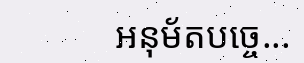អនុម័តបច្ចេ...